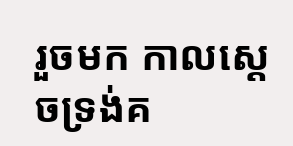រួចមក កាលស្តេចទ្រង់គ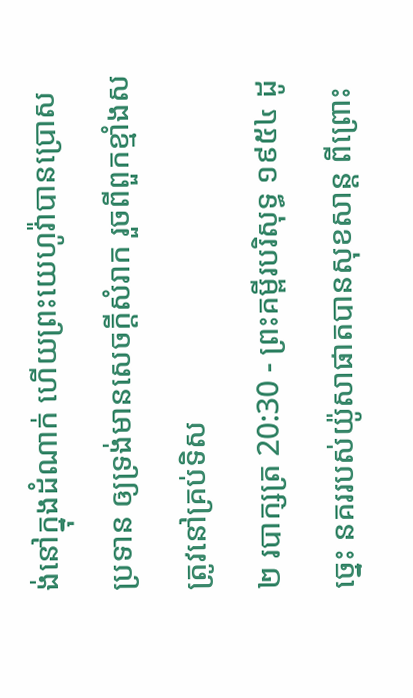ង់នៅក្នុងដំណាក់ ហើយព្រះយេហូវ៉ាបានប្រោសប្រទាន ឲ្យទ្រង់មានសេចក្ដីសំរាក រួចពីពួកខ្មាំងសត្រូវនៅគ្រប់ទិស
២ របាក្សត្រ 20:30 - ព្រះគម្ពីរបរិសុទ្ធ ១៩៥៤ ដូច្នេះ នគររបស់យ៉ូសាផាតបានសុខសាន្ត ពីព្រោះ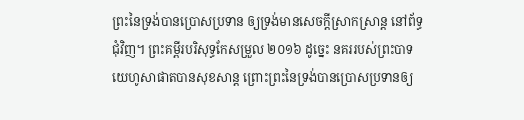ព្រះនៃទ្រង់បានប្រោសប្រទាន ឲ្យទ្រង់មានសេចក្ដីស្រាកស្រាន្ត នៅព័ទ្ធជុំវិញ។ ព្រះគម្ពីរបរិសុទ្ធកែសម្រួល ២០១៦ ដូច្នេះ នគររបស់ព្រះបាទយេហូសាផាតបានសុខសាន្ត ព្រោះព្រះនៃទ្រង់បានប្រោសប្រទានឲ្យ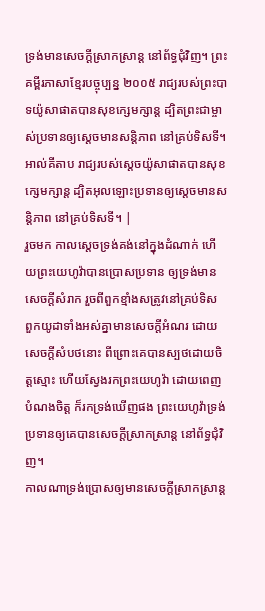ទ្រង់មានសេចក្ដីស្រាកស្រាន្ត នៅព័ទ្ធជុំវិញ។ ព្រះគម្ពីរភាសាខ្មែរបច្ចុប្បន្ន ២០០៥ រាជ្យរបស់ព្រះបាទយ៉ូសាផាតបានសុខក្សេមក្សាន្ត ដ្បិតព្រះជាម្ចាស់ប្រទានឲ្យស្ដេចមានសន្តិភាព នៅគ្រប់ទិសទី។ អាល់គីតាប រាជ្យរបស់ស្តេចយ៉ូសាផាតបានសុខក្សេមក្សាន្ត ដ្បិតអុលឡោះប្រទានឲ្យស្តេចមានសន្តិភាព នៅគ្រប់ទិសទី។ |
រួចមក កាលស្តេចទ្រង់គង់នៅក្នុងដំណាក់ ហើយព្រះយេហូវ៉ាបានប្រោសប្រទាន ឲ្យទ្រង់មានសេចក្ដីសំរាក រួចពីពួកខ្មាំងសត្រូវនៅគ្រប់ទិស
ពួកយូដាទាំងអស់គ្នាមានសេចក្ដីអំណរ ដោយសេចក្ដីសំបថនោះ ពីព្រោះគេបានស្បថដោយចិត្តស្មោះ ហើយស្វែងរកព្រះយេហូវ៉ា ដោយពេញបំណងចិត្ត ក៏រកទ្រង់ឃើញផង ព្រះយេហូវ៉ាទ្រង់ប្រទានឲ្យគេបានសេចក្ដីស្រាកស្រាន្ត នៅព័ទ្ធជុំវិញ។
កាលណាទ្រង់ប្រោសឲ្យមានសេចក្ដីស្រាកស្រាន្ត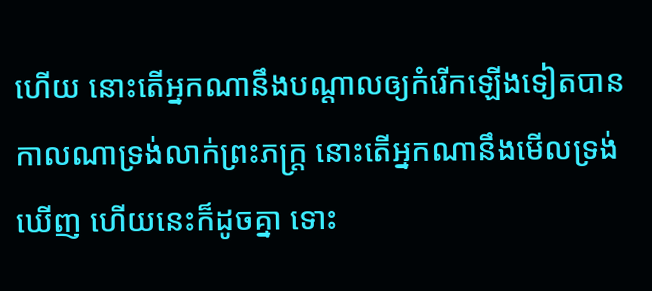ហើយ នោះតើអ្នកណានឹងបណ្តាលឲ្យកំរើកឡើងទៀតបាន កាលណាទ្រង់លាក់ព្រះភក្ត្រ នោះតើអ្នកណានឹងមើលទ្រង់ឃើញ ហើយនេះក៏ដូចគ្នា ទោះ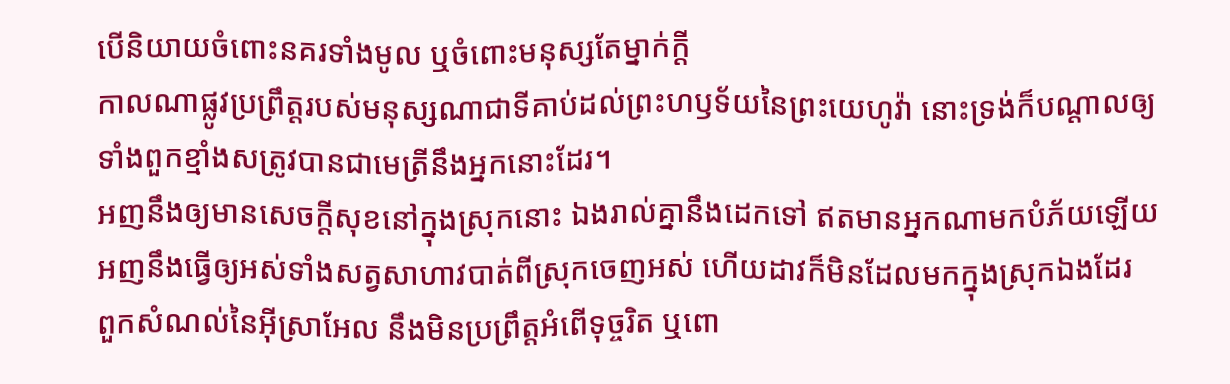បើនិយាយចំពោះនគរទាំងមូល ឬចំពោះមនុស្សតែម្នាក់ក្តី
កាលណាផ្លូវប្រព្រឹត្តរបស់មនុស្សណាជាទីគាប់ដល់ព្រះហឫទ័យនៃព្រះយេហូវ៉ា នោះទ្រង់ក៏បណ្តាលឲ្យទាំងពួកខ្មាំងសត្រូវបានជាមេត្រីនឹងអ្នកនោះដែរ។
អញនឹងឲ្យមានសេចក្ដីសុខនៅក្នុងស្រុកនោះ ឯងរាល់គ្នានឹងដេកទៅ ឥតមានអ្នកណាមកបំភ័យឡើយ អញនឹងធ្វើឲ្យអស់ទាំងសត្វសាហាវបាត់ពីស្រុកចេញអស់ ហើយដាវក៏មិនដែលមកក្នុងស្រុកឯងដែរ
ពួកសំណល់នៃអ៊ីស្រាអែល នឹងមិនប្រព្រឹត្តអំពើទុច្ចរិត ឬពោ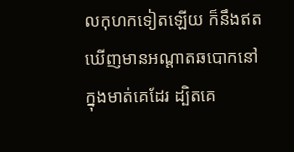លកុហកទៀតឡើយ ក៏នឹងឥតឃើញមានអណ្តាតឆបោកនៅក្នុងមាត់គេដែរ ដ្បិតគេ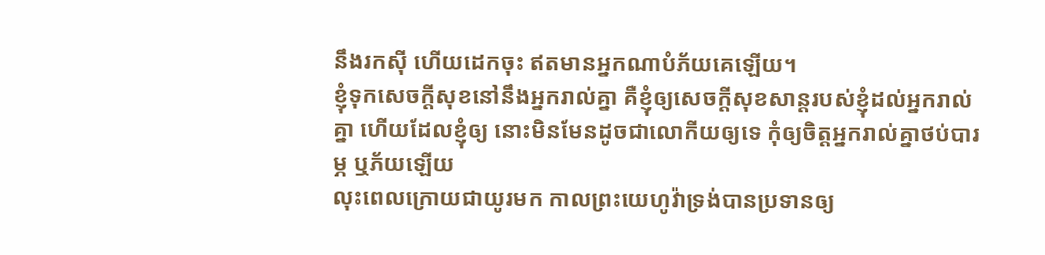នឹងរកស៊ី ហើយដេកចុះ ឥតមានអ្នកណាបំភ័យគេឡើយ។
ខ្ញុំទុកសេចក្ដីសុខនៅនឹងអ្នករាល់គ្នា គឺខ្ញុំឲ្យសេចក្ដីសុខសាន្តរបស់ខ្ញុំដល់អ្នករាល់គ្នា ហើយដែលខ្ញុំឲ្យ នោះមិនមែនដូចជាលោកីយឲ្យទេ កុំឲ្យចិត្តអ្នករាល់គ្នាថប់បារម្ភ ឬភ័យឡើយ
លុះពេលក្រោយជាយូរមក កាលព្រះយេហូវ៉ាទ្រង់បានប្រទានឲ្យ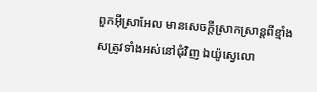ពួកអ៊ីស្រាអែល មានសេចក្ដីស្រាកស្រាន្តពីខ្មាំងសត្រូវទាំងអស់នៅជុំវិញ ឯយ៉ូស្វេលោ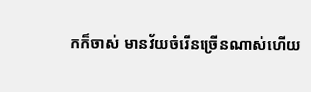កក៏ចាស់ មានវ័យចំរើនច្រើនណាស់ហើយ